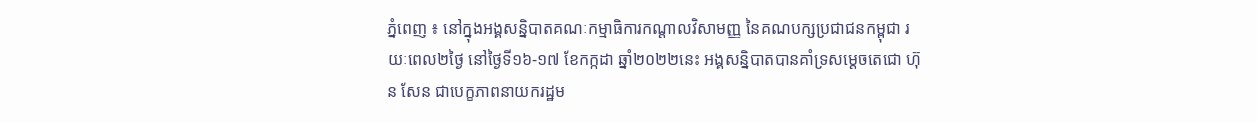ភ្នំពេញ ៖ នៅក្នុងអង្គសន្និបាតគណៈកម្មាធិការកណ្តាលវិសាមញ្ញ នៃគណបក្សប្រជាជនកម្ពុជា រយៈពេល២ថ្ងៃ នៅថ្ងៃទី១៦-១៧ ខែកក្កដា ឆ្នាំ២០២២នេះ អង្គសន្និបាតបានគាំទ្រសម្តេចតេជោ ហ៊ុន សែន ជាបេក្ខភាពនាយករដ្ឋម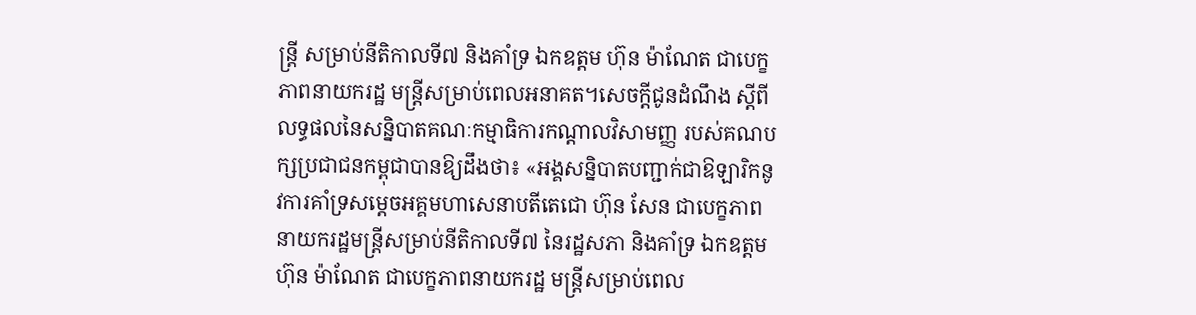ន្ត្រី សម្រាប់នីតិកាលទី៧ និងគាំទ្រ ឯកឧត្តម ហ៊ុន ម៉ាណែត ជាបេក្ខភាពនាយករដ្ឋ មន្ត្រីសម្រាប់ពេលអនាគត។សេចក្តីជូនដំណឹង ស្ដីពីលទ្ធផលនៃសន្និបាតគណៈកម្មាធិការកណ្តាលវិសាមញ្ញ របស់គណបក្សប្រជាជនកម្ពុជាបានឱ្យដឹងថា៖ «អង្គសន្និបាតបញ្ជាក់ជាឱឡារិកនូវការគាំទ្រសម្តេចអគ្គមហាសេនាបតីតេជោ ហ៊ុន សែន ជាបេក្ខភាព នាយករដ្ឋមន្ត្រីសម្រាប់នីតិកាលទី៧ នៃរដ្ឋសភា និងគាំទ្រ ឯកឧត្តម ហ៊ុន ម៉ាណែត ជាបេក្ខភាពនាយករដ្ឋ មន្ត្រីសម្រាប់ពេល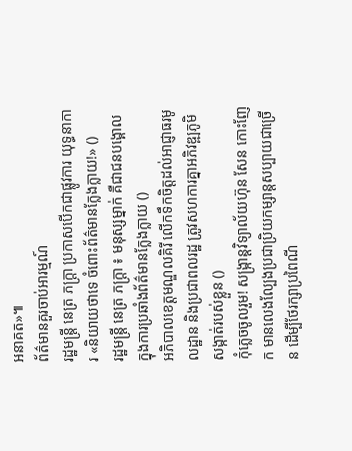អនាគត»៕
ព័ត៌មានគួរចាប់អារម្មណ៍
រដ្ឋមន្ត្រី នេត្រ ភក្ត្រា ប្រកាសបើកជាផ្លូវការ យុទ្ធនាការ «និយាយថាទេ ចំពោះព័ត៌មានក្លែងក្លាយ!» ()
រដ្ឋមន្ត្រី នេត្រ ភក្ត្រា ៖ មនុស្សម្នាក់ គឺជាជនបង្គោល ក្នុងការប្រឆាំងព័ត៌មានក្លែងក្លាយ ()
អភិបាលខេត្តមណ្ឌលគិរី លើកទឹកចិត្តដល់អាជ្ញាធរមូលដ្ឋាន និងប្រជាពលរដ្ឋ ត្រូវសហការគ្នាអភិវឌ្ឍភូមិ សង្កាត់របស់ខ្លួន ()
កុំភ្លេចចូលរួម! សង្ក្រាន្តវិទ្យាល័យហ៊ុន សែន កោះញែក មានលេងល្បែងប្រជាប្រិយកម្សាន្តសប្បាយជាច្រើន ដើម្បីថែរក្សាប្រពៃណី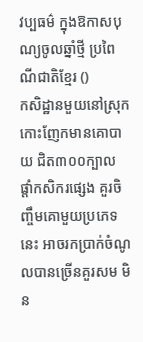វប្បធម៌ ក្នុងឱកាសបុណ្យចូលឆ្នាំថ្មី ប្រពៃណីជាតិខ្មែរ ()
កសិដ្ឋានមួយនៅស្រុកកោះញែកមានគោបាយ ជិត៣០០ក្បាល ផ្ដាំកសិករផ្សេង គួរចិញ្ចឹមគោមួយប្រភេទនេះ អាចរកប្រាក់ចំណូលបានច្រើនគួរសម មិន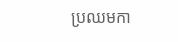ប្រឈមកា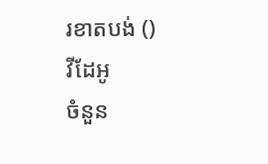រខាតបង់ ()
វីដែអូ
ចំនួន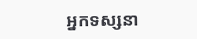អ្នកទស្សនា